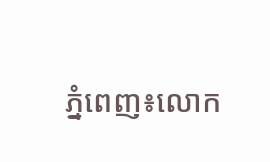ភ្នំពេញ៖លោក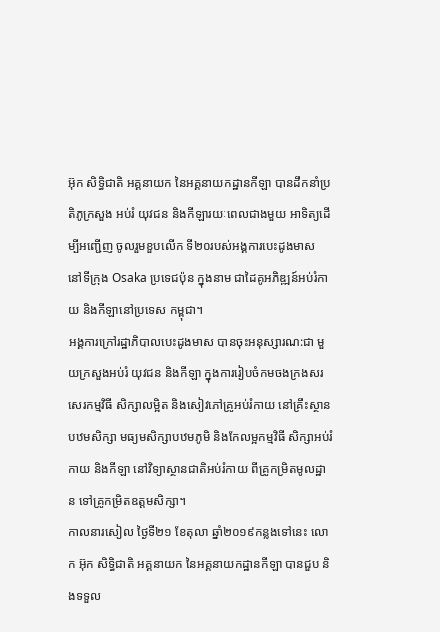អ៊ុក សិទ្ធិជាតិ អគ្គនាយក នៃអគ្គនាយកដ្ឋានកីឡា បានដឹកនាំប្រតិភូក្រសួង អប់រំ យុវជន និងកីឡារយៈពេលជាងមួយ អាទិត្យដើម្បីអញ្ជើញ ចូលរួមខួបលើក ទី២០របស់អង្គការបេះដូងមាស នៅទីក្រុង Osaka ប្រទេជប៉ុន ក្នុងនាម ជាដៃគូអភិឌ្ឍន៍អប់រំកាយ និងកីឡានៅប្រទេស កម្ពុជា។
អង្គការក្រៅរដ្ឋាភិបាលបេះដូងមាស បានចុះអនុស្សារណ:ជា មួយក្រសួងអប់រំ យុវជន និងកីឡា ក្នុងការរៀបចំកមចងក្រងសរសេរកម្មវិធី សិក្សាលម្អិត និងសៀវភៅគ្រូអប់រំកាយ នៅគ្រឹះស្ថាន បឋមសិក្សា មធ្យមសិក្សាបឋមភូមិ និងកែលម្អកម្មវិធី សិក្សាអប់រំកាយ និងកីឡា នៅវិទ្យាស្ថានជាតិអប់រំកាយ ពីគ្រូកម្រិតមូលដ្ឋាន ទៅគ្រូកម្រិតឧត្តមសិក្សា។
កាលនារសៀល ថ្ងៃទី២១ ខែតុលា ឆ្នាំ២០១៩កន្លងទៅនេះ លោក អ៊ុក សិទ្ធិជាតិ អគ្គនាយក នៃអគ្គនាយកដ្ឋានកីឡា បានជួប និងទទួល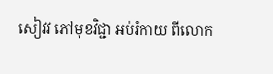សៀវវ ភៅមុខវិជ្ជា អប់រំកាយ ពីលោក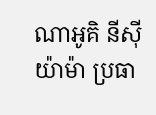ណាអូគិ នីស៊ីយ៉ាម៉ា ប្រធា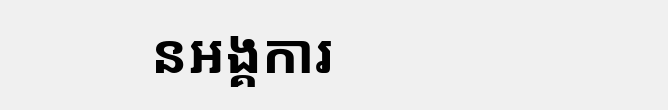នអង្គការ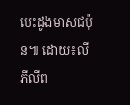បេះដូងមាសជប៉ុន៕ ដោយ៖លី ភីលីព